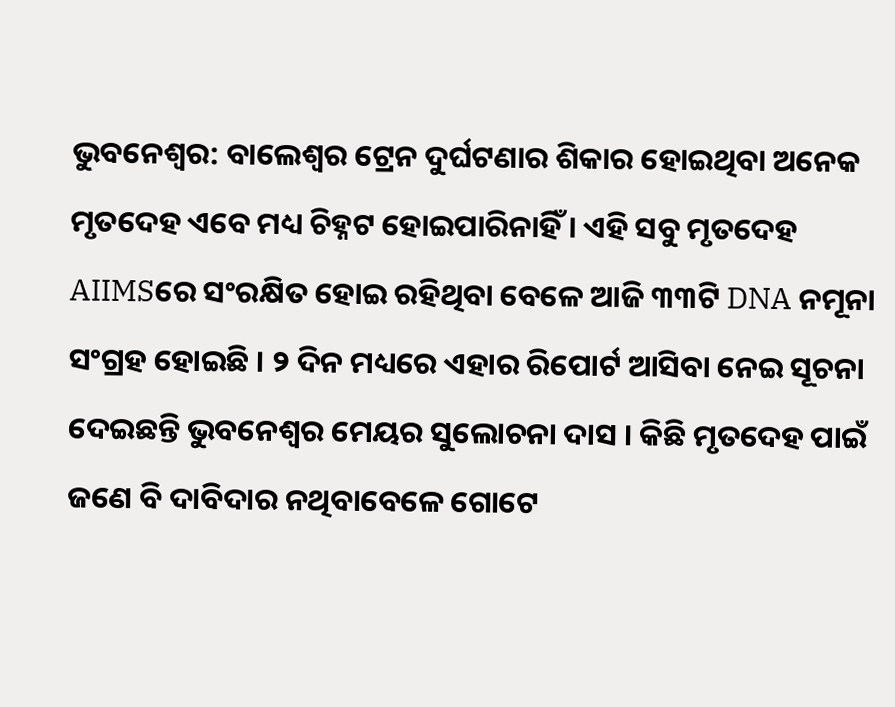ଭୁବନେଶ୍ବର: ବାଲେଶ୍ବର ଟ୍ରେନ ଦୁର୍ଘଟଣାର ଶିକାର ହୋଇଥିବା ଅନେକ ମୃତଦେହ ଏବେ ମଧ୍ୟ ଚିହ୍ନଟ ହୋଇପାରିନାହିଁ । ଏହି ସବୁ ମୃତଦେହ AIIMSରେ ସଂରକ୍ଷିତ ହୋଇ ରହିଥିବା ବେଳେ ଆଜି ୩୩ଟି DNA ନମୂନା ସଂଗ୍ରହ ହୋଇଛି । ୨ ଦିନ ମଧ୍ୟରେ ଏହାର ରିପୋର୍ଟ ଆସିବା ନେଇ ସୂଚନା ଦେଇଛନ୍ତି ଭୁବନେଶ୍ବର ମେୟର ସୁଲୋଚନା ଦାସ । କିଛି ମୃତଦେହ ପାଇଁ ଜଣେ ବି ଦାବିଦାର ନଥିବାବେଳେ ଗୋଟେ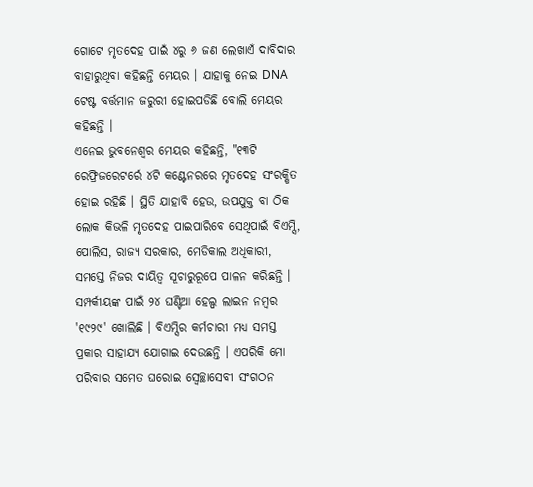ଗୋଟେ ମୃତଦେହ ପାଇଁ ୪ରୁ ୬ ଜଣ ଲେଖାଏଁ ଦାବିଦାର ବାହାରୁଥିବା କହିଛନ୍ତି ମେୟର । ଯାହାକୁ ନେଇ DNA ଟେଷ୍ଟ ବର୍ତ୍ତମାନ ଜରୁରୀ ହୋଇପଡିଛି ବୋଲି ମେୟର କହିଛନ୍ତି ।
ଏନେଇ ଭୁବନେଶ୍ବର ମେୟର କହିଛନ୍ତି, "୧୩ଟି ରେଫ୍ରିଜରେଟର୍ରେ ୪ଟି କଣ୍ଟେନରରେ ମୃତଦେହ ସଂରକ୍ଷିତ ହୋଇ ରହିଛି । ସ୍ଥିତି ଯାହାବି ହେଉ, ଉପଯୁକ୍ତ ବା ଠିକ ଲୋକ କିଭଳି ମୃତଦେହ ପାଇପାରିବେ ସେଥିପାଇଁ ବିଏମ୍ସି, ପୋଲିସ, ରାଜ୍ୟ ସରକାର, ମେଡିକାଲ ଅଧିକାରୀ, ସମସ୍ତେ ନିଜର ଦାୟିତ୍ବ ସୂଚାରୁରୂପେ ପାଳନ କରିଛନ୍ତି । ସମ୍ପର୍କୀୟଙ୍କ ପାଇଁ ୨୪ ଘଣ୍ଟିଆ ହେଲ୍ପ ଲାଇନ ନମ୍ବର '୧୯୨୯' ଖୋଲିଛି । ବିଏମ୍ସିର କର୍ମଚାରୀ ମଧ୍ୟ ସମସ୍ତ ପ୍ରକାର ସାହାଯ୍ୟ ଯୋଗାଇ ଦେଉଛନ୍ତି । ଏପରିକି ମୋ ପରିବାର ସମେତ ଘରୋଇ ସ୍ବେଚ୍ଛାସେବୀ ସଂଗଠନ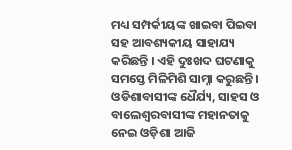ମଧ୍ୟ ସମ୍ପର୍କୀୟଙ୍କ ଖାଇବା ପିଇବା ସହ ଆବଶ୍ୟକୀୟ ସାହାଯ୍ୟ କରିଛନ୍ତି । ଏହି ଦୁଃଖଦ ଘଟଣାକୁ ସମସ୍ତେ ମିଳିମିଶି ସାମ୍ନା କରୁଛନ୍ତି । ଓଡିଶାବାସୀଙ୍କ ଧୈର୍ଯ୍ୟ, ସାହସ ଓ ବାଲେଶ୍ବରବାସୀଙ୍କ ମହାନତାକୁ ନେଇ ଓଡ଼ିଶା ଆଜି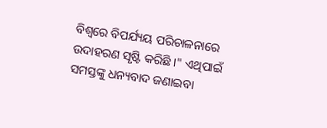ବିଶ୍ବରେ ବିପର୍ଯ୍ୟୟ ପରିଚାଳନାରେ ଉଦାହରଣ ସୃଷ୍ଟି କରିଛି ।" ଏଥିପାଇଁ ସମସ୍ତଙ୍କୁ ଧନ୍ୟବାଦ ଜଣାଇବା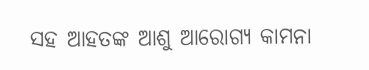ସହ ଆହତଙ୍କ ଆଶୁ ଆରୋଗ୍ୟ କାମନା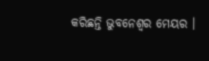କରିଛନ୍ତି ଭୁବନେଶ୍ବର ମେୟର ।